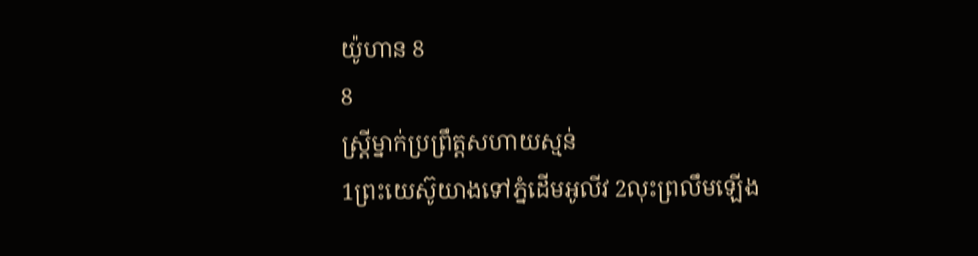យ៉ូហាន 8
8
ស្ត្រីម្នាក់ប្រព្រឹត្តសហាយស្មន់
1ព្រះយេស៊ូយាងទៅភ្នំដើមអូលីវ 2លុះព្រលឹមឡើង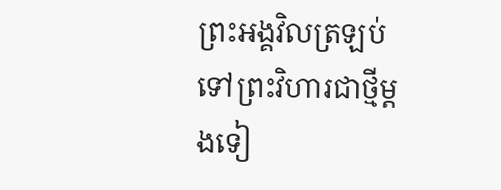ព្រះអង្គវិលត្រឡប់ទៅព្រះវិហារជាថ្មីម្ដងទៀ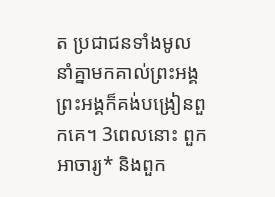ត ប្រជាជនទាំងមូលនាំគ្នាមកគាល់ព្រះអង្គ ព្រះអង្គក៏គង់បង្រៀនពួកគេ។ 3ពេលនោះ ពួកអាចារ្យ* និងពួក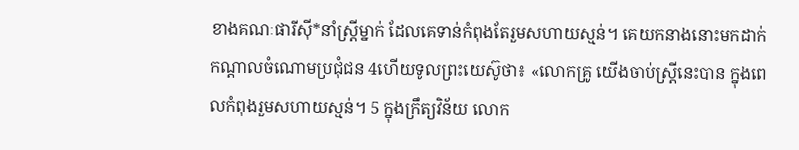ខាងគណៈផារីស៊ី*នាំស្ត្រីម្នាក់ ដែលគេទាន់កំពុងតែរួមសហាយស្មន់។ គេយកនាងនោះមកដាក់កណ្ដាលចំណោមប្រជុំជន 4ហើយទូលព្រះយេស៊ូថា៖ «លោកគ្រូ យើងចាប់ស្ត្រីនេះបាន ក្នុងពេលកំពុងរួមសហាយស្មន់។ 5 ក្នុងក្រឹត្យវិន័យ លោក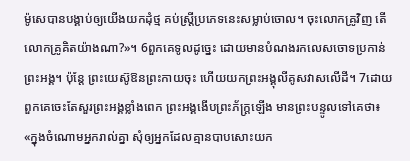ម៉ូសេបានបង្គាប់ឲ្យយើងយកដុំថ្ម គប់ស្ត្រីប្រភេទនេះសម្លាប់ចោល។ ចុះលោកគ្រូវិញ តើលោកគ្រូគិតយ៉ាងណា?»។ 6ពួកគេទូលដូច្នេះ ដោយមានបំណងរកលេសចោទប្រកាន់ព្រះអង្គ។ ប៉ុន្តែ ព្រះយេស៊ូឱនព្រះកាយចុះ ហើយយកព្រះអង្គុលីគូសវាសលើដី។ 7ដោយពួកគេចេះតែសួរព្រះអង្គខ្លាំងពេក ព្រះអង្គងើបព្រះភ័ក្ត្រឡើង មានព្រះបន្ទូលទៅគេថា៖ «ក្នុងចំណោមអ្នករាល់គ្នា សុំឲ្យអ្នកដែលគ្មានបាបសោះយក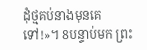ដុំថ្មគប់នាងមុនគេទៅ!»។ 8បន្ទាប់មក ព្រះ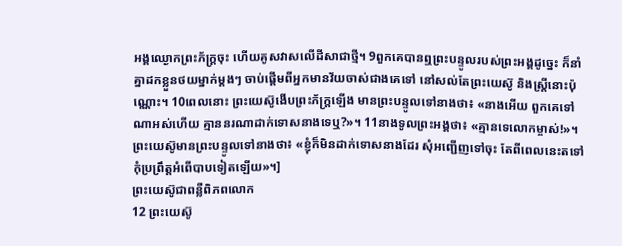អង្គឈ្ងោកព្រះភ័ក្ត្រចុះ ហើយគូសវាសលើដីសាជាថ្មី។ 9ពួកគេបានឮព្រះបន្ទូលរបស់ព្រះអង្គដូច្នេះ ក៏នាំគ្នាដកខ្លួនថយម្នាក់ម្ដងៗ ចាប់ផ្ដើមពីអ្នកមានវ័យចាស់ជាងគេទៅ នៅសល់តែព្រះយេស៊ូ និងស្ត្រីនោះប៉ុណ្ណោះ។ 10ពេលនោះ ព្រះយេស៊ូងើបព្រះភ័ក្ត្រឡើង មានព្រះបន្ទូលទៅនាងថា៖ «នាងអើយ ពួកគេទៅណាអស់ហើយ គ្មាននរណាដាក់ទោសនាងទេឬ?»។ 11នាងទូលព្រះអង្គថា៖ «គ្មានទេលោកម្ចាស់!»។ ព្រះយេស៊ូមានព្រះបន្ទូលទៅនាងថា៖ «ខ្ញុំក៏មិនដាក់ទោសនាងដែរ សុំអញ្ជើញទៅចុះ តែពីពេលនេះតទៅ កុំប្រព្រឹត្តអំពើបាបទៀតឡើយ»។]
ព្រះយេស៊ូជាពន្លឺពិភពលោក
12 ព្រះយេស៊ូ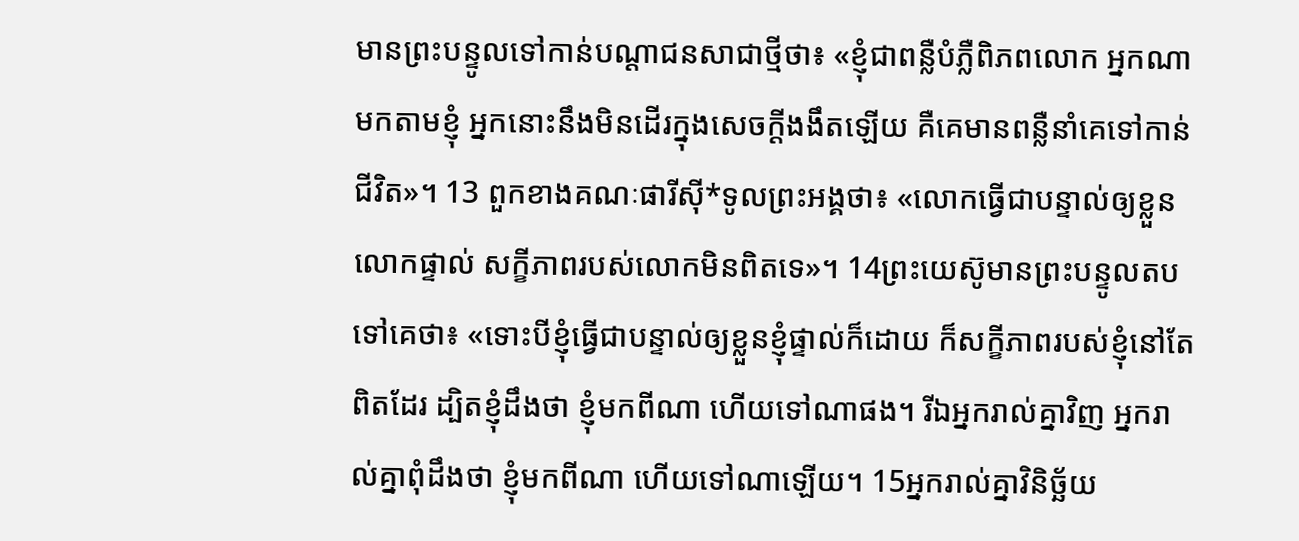មានព្រះបន្ទូលទៅកាន់បណ្ដាជនសាជាថ្មីថា៖ «ខ្ញុំជាពន្លឺបំភ្លឺពិភពលោក អ្នកណាមកតាមខ្ញុំ អ្នកនោះនឹងមិនដើរក្នុងសេចក្ដីងងឹតឡើយ គឺគេមានពន្លឺនាំគេទៅកាន់ជីវិត»។ 13 ពួកខាងគណៈផារីស៊ី*ទូលព្រះអង្គថា៖ «លោកធ្វើជាបន្ទាល់ឲ្យខ្លួនលោកផ្ទាល់ សក្ខីភាពរបស់លោកមិនពិតទេ»។ 14ព្រះយេស៊ូមានព្រះបន្ទូលតបទៅគេថា៖ «ទោះបីខ្ញុំធ្វើជាបន្ទាល់ឲ្យខ្លួនខ្ញុំផ្ទាល់ក៏ដោយ ក៏សក្ខីភាពរបស់ខ្ញុំនៅតែពិតដែរ ដ្បិតខ្ញុំដឹងថា ខ្ញុំមកពីណា ហើយទៅណាផង។ រីឯអ្នករាល់គ្នាវិញ អ្នករាល់គ្នាពុំដឹងថា ខ្ញុំមកពីណា ហើយទៅណាឡើយ។ 15អ្នករាល់គ្នាវិនិច្ឆ័យ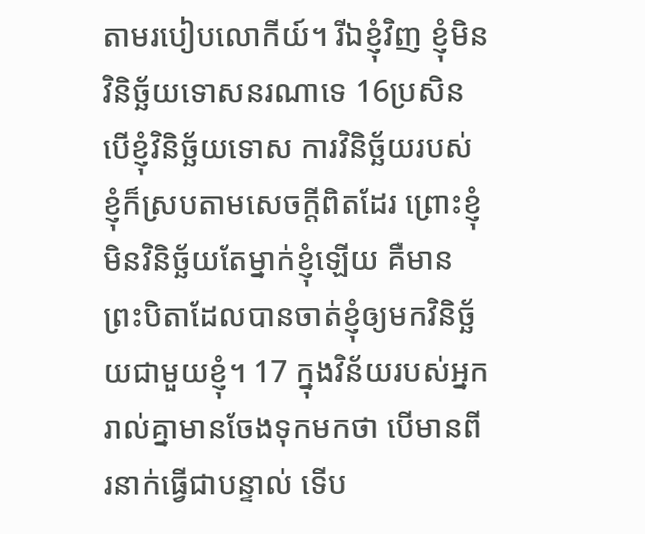តាមរបៀបលោកីយ៍។ រីឯខ្ញុំវិញ ខ្ញុំមិនវិនិច្ឆ័យទោសនរណាទេ 16ប្រសិនបើខ្ញុំវិនិច្ឆ័យទោស ការវិនិច្ឆ័យរបស់ខ្ញុំក៏ស្របតាមសេចក្ដីពិតដែរ ព្រោះខ្ញុំមិនវិនិច្ឆ័យតែម្នាក់ខ្ញុំឡើយ គឺមានព្រះបិតាដែលបានចាត់ខ្ញុំឲ្យមកវិនិច្ឆ័យជាមួយខ្ញុំ។ 17 ក្នុងវិន័យរបស់អ្នករាល់គ្នាមានចែងទុកមកថា បើមានពីរនាក់ធ្វើជាបន្ទាល់ ទើប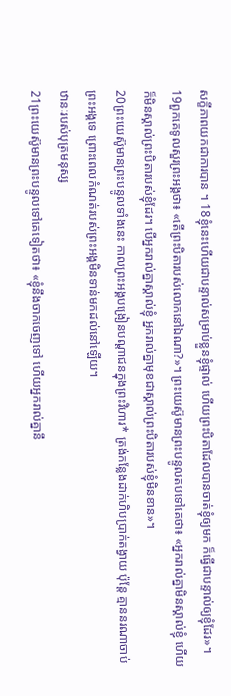សក្ខីភាពយកជាការបាន ។ 18ខ្ញុំនេះហើយជាបន្ទាល់សម្រាប់ខ្លួនខ្ញុំផ្ទាល់ ហើយព្រះបិតាដែលបានចាត់ខ្ញុំឲ្យមក ក៏ធ្វើជាបន្ទាល់ឲ្យខ្ញុំដែរ»។
19ពួកគេទូលសួរព្រះអង្គថា៖ «តើព្រះបិតារបស់លោកនៅឯណា?»។ ព្រះយេស៊ូមានព្រះបន្ទូលតបទៅគេថា៖ «អ្នករាល់គ្នាមិនស្គាល់ខ្ញុំ ហើយក៏មិនស្គាល់ព្រះបិតារបស់ខ្ញុំដែរ។ បើអ្នករាល់គ្នាស្គាល់ខ្ញុំ អ្នករាល់គ្នាមុខជាស្គាល់ព្រះបិតារបស់ខ្ញុំមិនខាន»។
20ព្រះយេស៊ូមានព្រះបន្ទូលទាំងនេះ កាលព្រះអង្គបង្រៀនបណ្ដាជនក្នុងព្រះវិហារ* ត្រង់កន្លែងដាក់ហិបប្រាក់តង្វាយ ប៉ុន្តែ គ្មាននរណាចាប់ព្រះអង្គទេ ព្រោះពេលកំណត់របស់ព្រះអង្គមិនទាន់មកដល់នៅឡើយ។
ឋានៈរបស់បុត្រមនុស្ស
21ព្រះយេស៊ូមានព្រះបន្ទូលទៅគេទៀតថា៖ «ខ្ញុំនឹងចាកចេញទៅ ហើយអ្នករាល់គ្នានឹ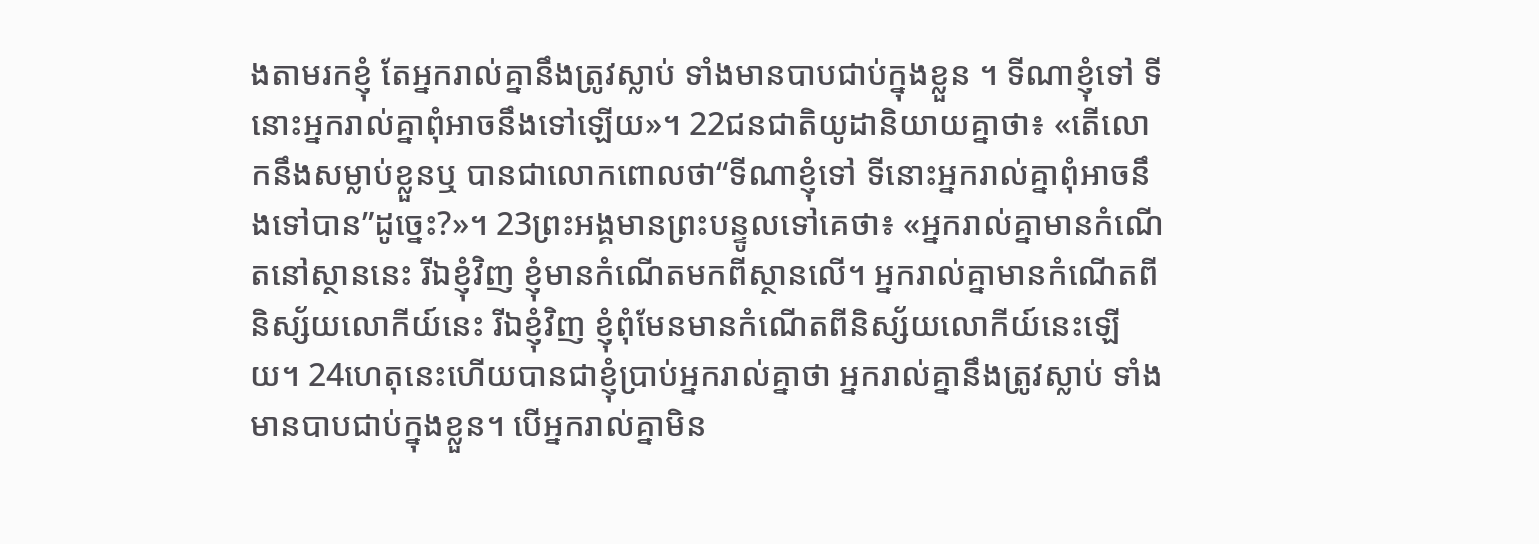ងតាមរកខ្ញុំ តែអ្នករាល់គ្នានឹងត្រូវស្លាប់ ទាំងមានបាបជាប់ក្នុងខ្លួន ។ ទីណាខ្ញុំទៅ ទីនោះអ្នករាល់គ្នាពុំអាចនឹងទៅឡើយ»។ 22ជនជាតិយូដានិយាយគ្នាថា៖ «តើលោកនឹងសម្លាប់ខ្លួនឬ បានជាលោកពោលថា“ទីណាខ្ញុំទៅ ទីនោះអ្នករាល់គ្នាពុំអាចនឹងទៅបាន”ដូច្នេះ?»។ 23ព្រះអង្គមានព្រះបន្ទូលទៅគេថា៖ «អ្នករាល់គ្នាមានកំណើតនៅស្ថាននេះ រីឯខ្ញុំវិញ ខ្ញុំមានកំណើតមកពីស្ថានលើ។ អ្នករាល់គ្នាមានកំណើតពីនិស្ស័យលោកីយ៍នេះ រីឯខ្ញុំវិញ ខ្ញុំពុំមែនមានកំណើតពីនិស្ស័យលោកីយ៍នេះឡើយ។ 24ហេតុនេះហើយបានជាខ្ញុំប្រាប់អ្នករាល់គ្នាថា អ្នករាល់គ្នានឹងត្រូវស្លាប់ ទាំងមានបាបជាប់ក្នុងខ្លួន។ បើអ្នករាល់គ្នាមិន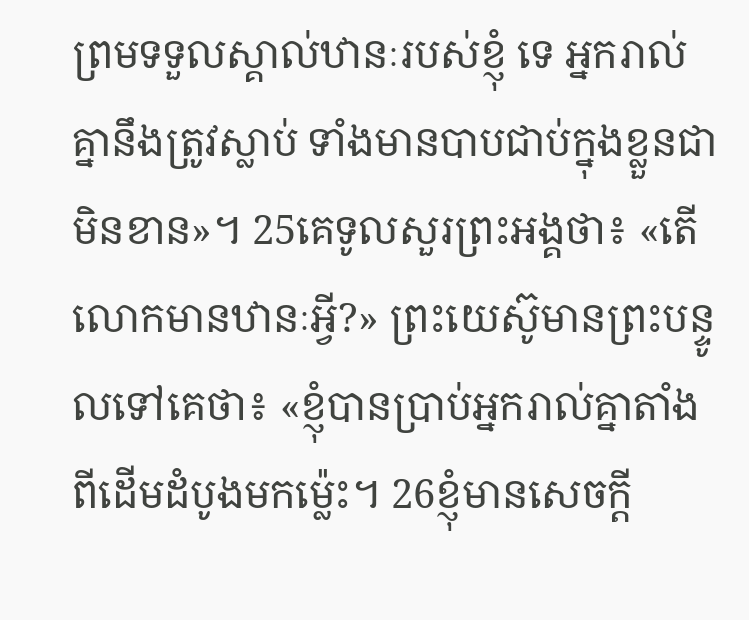ព្រមទទួលស្គាល់ឋានៈរបស់ខ្ញុំ ទេ អ្នករាល់គ្នានឹងត្រូវស្លាប់ ទាំងមានបាបជាប់ក្នុងខ្លួនជាមិនខាន»។ 25គេទូលសួរព្រះអង្គថា៖ «តើលោកមានឋានៈអ្វី?» ព្រះយេស៊ូមានព្រះបន្ទូលទៅគេថា៖ «ខ្ញុំបានប្រាប់អ្នករាល់គ្នាតាំងពីដើមដំបូងមកម៉្លេះ។ 26ខ្ញុំមានសេចក្ដី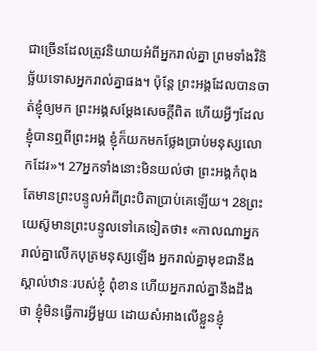ជាច្រើនដែលត្រូវនិយាយអំពីអ្នករាល់គ្នា ព្រមទាំងវិនិច្ឆ័យទោសអ្នករាល់គ្នាផង។ ប៉ុន្តែ ព្រះអង្គដែលបានចាត់ខ្ញុំឲ្យមក ព្រះអង្គសម្តែងសេចក្ដីពិត ហើយអ្វីៗដែលខ្ញុំបានឮពីព្រះអង្គ ខ្ញុំក៏យកមកថ្លែងប្រាប់មនុស្សលោកដែរ»។ 27អ្នកទាំងនោះមិនយល់ថា ព្រះអង្គកំពុងតែមានព្រះបន្ទូលអំពីព្រះបិតាប្រាប់គេឡើយ។ 28ព្រះយេស៊ូមានព្រះបន្ទូលទៅគេទៀតថា៖ «កាលណាអ្នករាល់គ្នាលើកបុត្រមនុស្សឡើង អ្នករាល់គ្នាមុខជានឹងស្គាល់ឋានៈរបស់ខ្ញុំ ពុំខាន ហើយអ្នករាល់គ្នានឹងដឹងថា ខ្ញុំមិនធ្វើការអ្វីមួយ ដោយសំអាងលើខ្លួនខ្ញុំ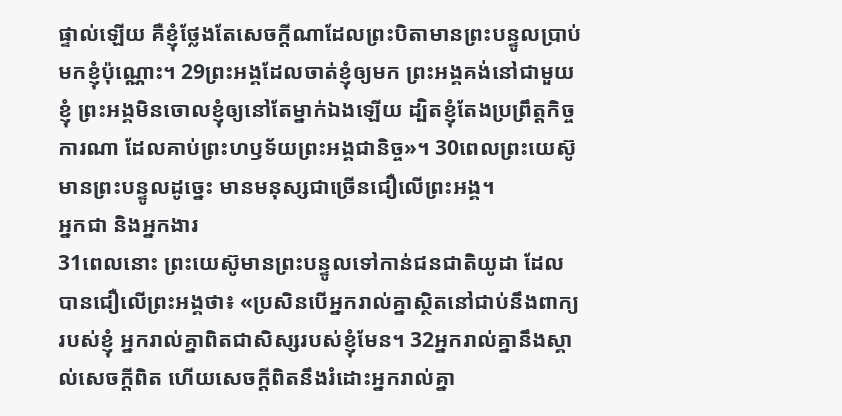ផ្ទាល់ឡើយ គឺខ្ញុំថ្លែងតែសេចក្ដីណាដែលព្រះបិតាមានព្រះបន្ទូលប្រាប់មកខ្ញុំប៉ុណ្ណោះ។ 29ព្រះអង្គដែលចាត់ខ្ញុំឲ្យមក ព្រះអង្គគង់នៅជាមួយខ្ញុំ ព្រះអង្គមិនចោលខ្ញុំឲ្យនៅតែម្នាក់ឯងឡើយ ដ្បិតខ្ញុំតែងប្រព្រឹត្តកិច្ចការណា ដែលគាប់ព្រះហឫទ័យព្រះអង្គជានិច្ច»។ 30ពេលព្រះយេស៊ូមានព្រះបន្ទូលដូច្នេះ មានមនុស្សជាច្រើនជឿលើព្រះអង្គ។
អ្នកជា និងអ្នកងារ
31ពេលនោះ ព្រះយេស៊ូមានព្រះបន្ទូលទៅកាន់ជនជាតិយូដា ដែលបានជឿលើព្រះអង្គថា៖ «ប្រសិនបើអ្នករាល់គ្នាស្ថិតនៅជាប់នឹងពាក្យរបស់ខ្ញុំ អ្នករាល់គ្នាពិតជាសិស្សរបស់ខ្ញុំមែន។ 32អ្នករាល់គ្នានឹងស្គាល់សេចក្ដីពិត ហើយសេចក្ដីពិតនឹងរំដោះអ្នករាល់គ្នា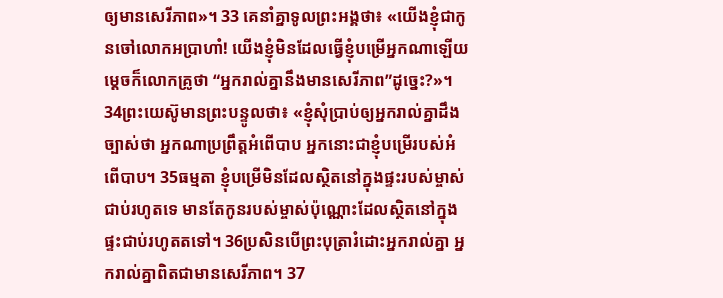ឲ្យមានសេរីភាព»។ 33 គេនាំគ្នាទូលព្រះអង្គថា៖ «យើងខ្ញុំជាកូនចៅលោកអប្រាហាំ! យើងខ្ញុំមិនដែលធ្វើខ្ញុំបម្រើអ្នកណាឡើយ ម្ដេចក៏លោកគ្រូថា “អ្នករាល់គ្នានឹងមានសេរីភាព”ដូច្នេះ?»។ 34ព្រះយេស៊ូមានព្រះបន្ទូលថា៖ «ខ្ញុំសុំប្រាប់ឲ្យអ្នករាល់គ្នាដឹងច្បាស់ថា អ្នកណាប្រព្រឹត្តអំពើបាប អ្នកនោះជាខ្ញុំបម្រើរបស់អំពើបាប។ 35ធម្មតា ខ្ញុំបម្រើមិនដែលស្ថិតនៅក្នុងផ្ទះរបស់ម្ចាស់ជាប់រហូតទេ មានតែកូនរបស់ម្ចាស់ប៉ុណ្ណោះដែលស្ថិតនៅក្នុងផ្ទះជាប់រហូតតទៅ។ 36ប្រសិនបើព្រះបុត្រារំដោះអ្នករាល់គ្នា អ្នករាល់គ្នាពិតជាមានសេរីភាព។ 37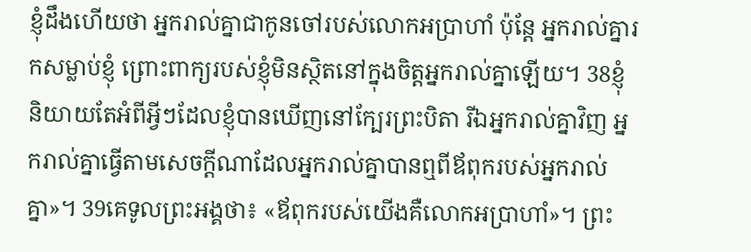ខ្ញុំដឹងហើយថា អ្នករាល់គ្នាជាកូនចៅរបស់លោកអប្រាហាំ ប៉ុន្តែ អ្នករាល់គ្នារកសម្លាប់ខ្ញុំ ព្រោះពាក្យរបស់ខ្ញុំមិនស្ថិតនៅក្នុងចិត្តអ្នករាល់គ្នាឡើយ។ 38ខ្ញុំនិយាយតែអំពីអ្វីៗដែលខ្ញុំបានឃើញនៅក្បែរព្រះបិតា រីឯអ្នករាល់គ្នាវិញ អ្នករាល់គ្នាធ្វើតាមសេចក្ដីណាដែលអ្នករាល់គ្នាបានឮពីឪពុករបស់អ្នករាល់គ្នា»។ 39គេទូលព្រះអង្គថា៖ «ឪពុករបស់យើងគឺលោកអប្រាហាំ»។ ព្រះ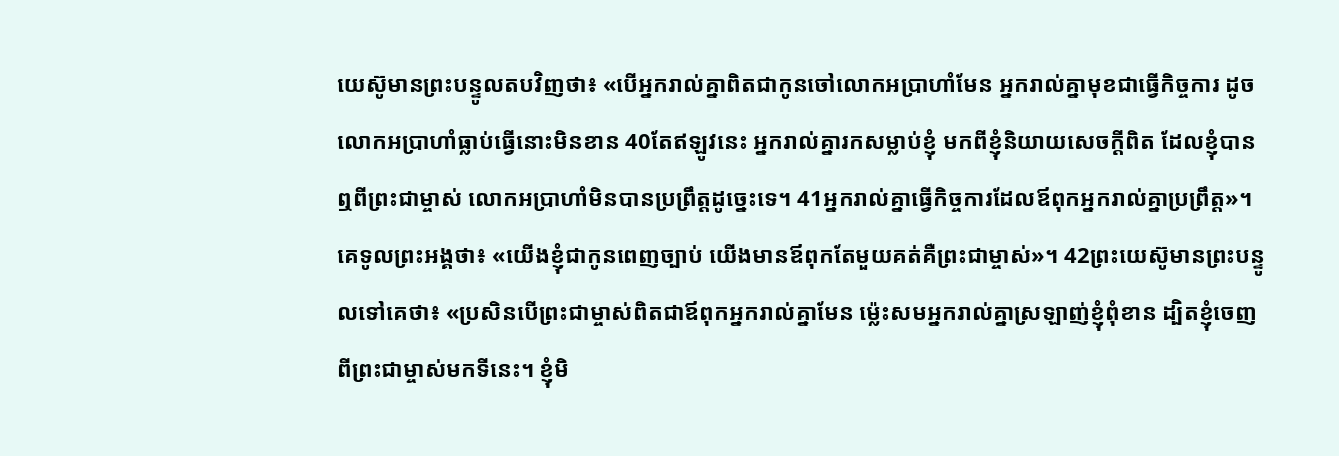យេស៊ូមានព្រះបន្ទូលតបវិញថា៖ «បើអ្នករាល់គ្នាពិតជាកូនចៅលោកអប្រាហាំមែន អ្នករាល់គ្នាមុខជាធ្វើកិច្ចការ ដូចលោកអប្រាហាំធ្លាប់ធ្វើនោះមិនខាន 40តែឥឡូវនេះ អ្នករាល់គ្នារកសម្លាប់ខ្ញុំ មកពីខ្ញុំនិយាយសេចក្ដីពិត ដែលខ្ញុំបានឮពីព្រះជាម្ចាស់ លោកអប្រាហាំមិនបានប្រព្រឹត្តដូច្នេះទេ។ 41អ្នករាល់គ្នាធ្វើកិច្ចការដែលឪពុកអ្នករាល់គ្នាប្រព្រឹត្ត»។ គេទូលព្រះអង្គថា៖ «យើងខ្ញុំជាកូនពេញច្បាប់ យើងមានឪពុកតែមួយគត់គឺព្រះជាម្ចាស់»។ 42ព្រះយេស៊ូមានព្រះបន្ទូលទៅគេថា៖ «ប្រសិនបើព្រះជាម្ចាស់ពិតជាឪពុកអ្នករាល់គ្នាមែន ម៉្លេះសមអ្នករាល់គ្នាស្រឡាញ់ខ្ញុំពុំខាន ដ្បិតខ្ញុំចេញពីព្រះជាម្ចាស់មកទីនេះ។ ខ្ញុំមិ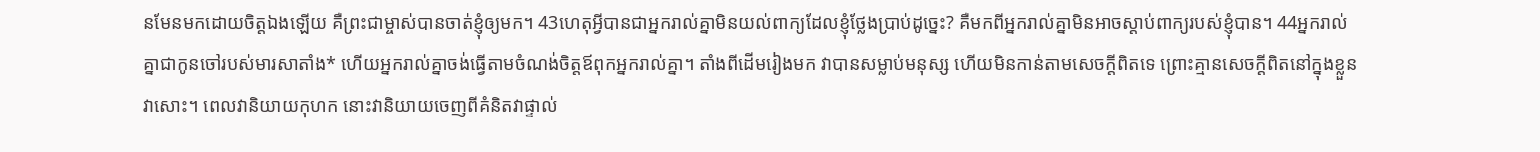នមែនមកដោយចិត្តឯងឡើយ គឺព្រះជាម្ចាស់បានចាត់ខ្ញុំឲ្យមក។ 43ហេតុអ្វីបានជាអ្នករាល់គ្នាមិនយល់ពាក្យដែលខ្ញុំថ្លែងប្រាប់ដូច្នេះ? គឺមកពីអ្នករាល់គ្នាមិនអាចស្ដាប់ពាក្យរបស់ខ្ញុំបាន។ 44អ្នករាល់គ្នាជាកូនចៅរបស់មារសាតាំង* ហើយអ្នករាល់គ្នាចង់ធ្វើតាមចំណង់ចិត្តឪពុកអ្នករាល់គ្នា។ តាំងពីដើមរៀងមក វាបានសម្លាប់មនុស្ស ហើយមិនកាន់តាមសេចក្ដីពិតទេ ព្រោះគ្មានសេចក្ដីពិតនៅក្នុងខ្លួនវាសោះ។ ពេលវានិយាយកុហក នោះវានិយាយចេញពីគំនិតវាផ្ទាល់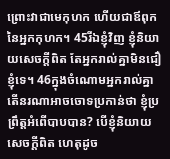ព្រោះវាជាមេកុហក ហើយជាឪពុកនៃអ្នកកុហក។ 45រីឯខ្ញុំវិញ ខ្ញុំនិយាយសេចក្ដីពិត តែអ្នករាល់គ្នាមិនជឿខ្ញុំទេ។ 46ក្នុងចំណោមអ្នករាល់គ្នា តើនរណាអាចចោទប្រកាន់ថា ខ្ញុំប្រព្រឹត្តអំពើបាបបាន? បើខ្ញុំនិយាយសេចក្ដីពិត ហេតុដូច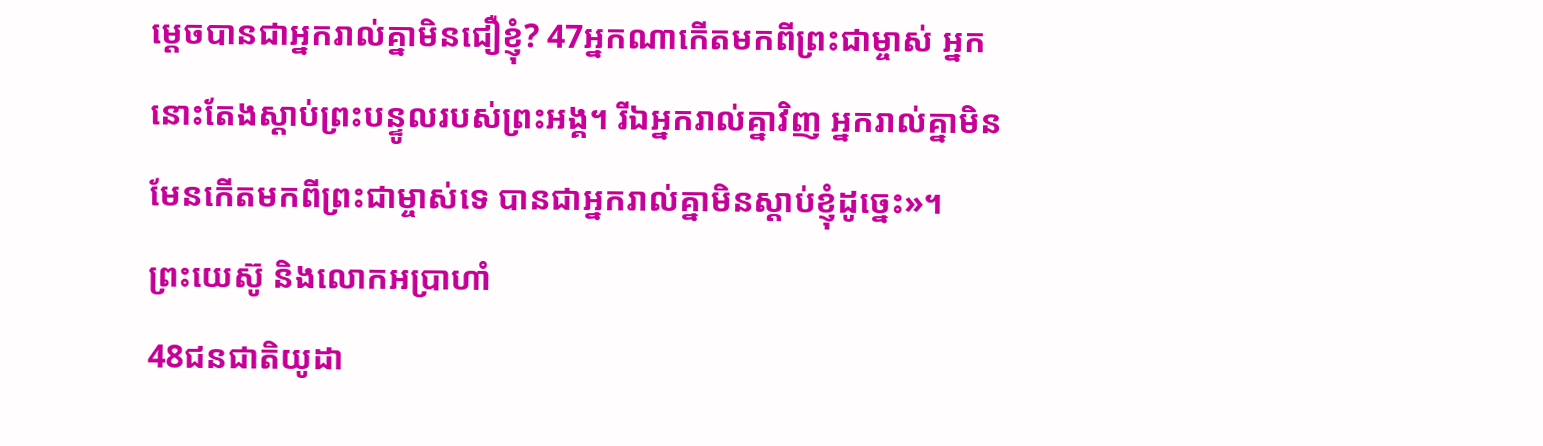ម្ដេចបានជាអ្នករាល់គ្នាមិនជឿខ្ញុំ? 47អ្នកណាកើតមកពីព្រះជាម្ចាស់ អ្នកនោះតែងស្ដាប់ព្រះបន្ទូលរបស់ព្រះអង្គ។ រីឯអ្នករាល់គ្នាវិញ អ្នករាល់គ្នាមិនមែនកើតមកពីព្រះជាម្ចាស់ទេ បានជាអ្នករាល់គ្នាមិនស្ដាប់ខ្ញុំដូច្នេះ»។
ព្រះយេស៊ូ និងលោកអប្រាហាំ
48ជនជាតិយូដា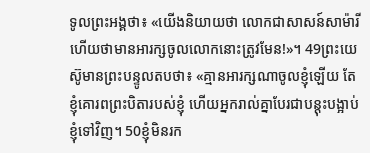ទូលព្រះអង្គថា៖ «យើងនិយាយថា លោកជាសាសន៍សាម៉ារី ហើយថាមានអារក្សចូលលោកនោះត្រូវមែន!»។ 49ព្រះយេស៊ូមានព្រះបន្ទូលតបថា៖ «គ្មានអារក្សណាចូលខ្ញុំឡើយ តែខ្ញុំគោរពព្រះបិតារបស់ខ្ញុំ ហើយអ្នករាល់គ្នាបែរជាបន្តុះបង្អាប់ខ្ញុំទៅវិញ។ 50ខ្ញុំមិនរក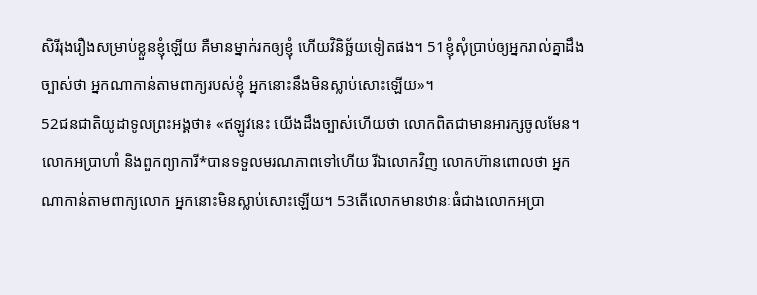សិរីរុងរឿងសម្រាប់ខ្លួនខ្ញុំឡើយ គឺមានម្នាក់រកឲ្យខ្ញុំ ហើយវិនិច្ឆ័យទៀតផង។ 51ខ្ញុំសុំប្រាប់ឲ្យអ្នករាល់គ្នាដឹងច្បាស់ថា អ្នកណាកាន់តាមពាក្យរបស់ខ្ញុំ អ្នកនោះនឹងមិនស្លាប់សោះឡើយ»។
52ជនជាតិយូដាទូលព្រះអង្គថា៖ «ឥឡូវនេះ យើងដឹងច្បាស់ហើយថា លោកពិតជាមានអារក្សចូលមែន។ លោកអប្រាហាំ និងពួកព្យាការី*បានទទួលមរណភាពទៅហើយ រីឯលោកវិញ លោកហ៊ានពោលថា អ្នកណាកាន់តាមពាក្យលោក អ្នកនោះមិនស្លាប់សោះឡើយ។ 53តើលោកមានឋានៈធំជាងលោកអប្រា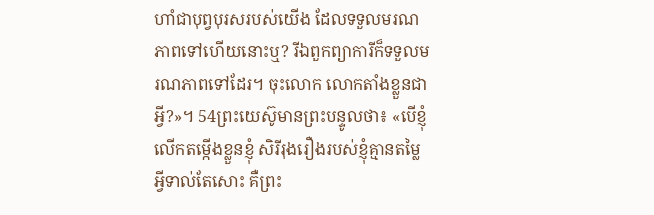ហាំជាបុព្វបុរសរបស់យើង ដែលទទួលមរណភាពទៅហើយនោះឬ? រីឯពួកព្យាការីក៏ទទួលមរណភាពទៅដែរ។ ចុះលោក លោកតាំងខ្លួនជាអ្វី?»។ 54ព្រះយេស៊ូមានព្រះបន្ទូលថា៖ «បើខ្ញុំលើកតម្កើងខ្លួនខ្ញុំ សិរីរុងរឿងរបស់ខ្ញុំគ្មានតម្លៃអ្វីទាល់តែសោះ គឺព្រះ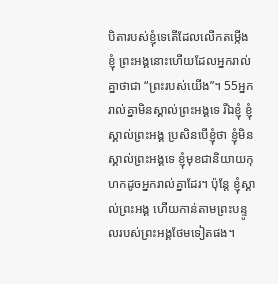បិតារបស់ខ្ញុំទេតើដែលលើកតម្កើងខ្ញុំ ព្រះអង្គនោះហើយដែលអ្នករាល់គ្នាថាជា “ព្រះរបស់យើង”។ 55អ្នករាល់គ្នាមិនស្គាល់ព្រះអង្គទេ រីឯខ្ញុំ ខ្ញុំស្គាល់ព្រះអង្គ ប្រសិនបើខ្ញុំថា ខ្ញុំមិនស្គាល់ព្រះអង្គទេ ខ្ញុំមុខជានិយាយកុហកដូចអ្នករាល់គ្នាដែរ។ ប៉ុន្តែ ខ្ញុំស្គាល់ព្រះអង្គ ហើយកាន់តាមព្រះបន្ទូលរបស់ព្រះអង្គថែមទៀតផង។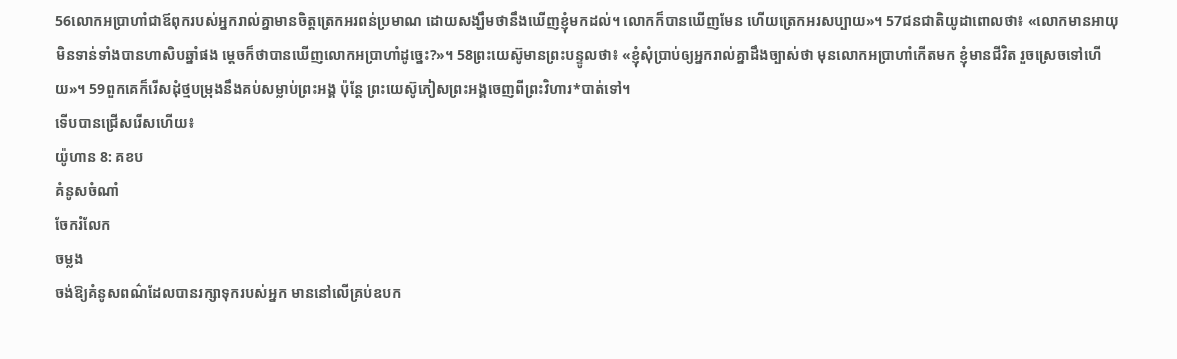56លោកអប្រាហាំជាឪពុករបស់អ្នករាល់គ្នាមានចិត្តត្រេកអរពន់ប្រមាណ ដោយសង្ឃឹមថានឹងឃើញខ្ញុំមកដល់។ លោកក៏បានឃើញមែន ហើយត្រេកអរសប្បាយ»។ 57ជនជាតិយូដាពោលថា៖ «លោកមានអាយុមិនទាន់ទាំងបានហាសិបឆ្នាំផង ម្ដេចក៏ថាបានឃើញលោកអប្រាហាំដូច្នេះ?»។ 58ព្រះយេស៊ូមានព្រះបន្ទូលថា៖ «ខ្ញុំសុំប្រាប់ឲ្យអ្នករាល់គ្នាដឹងច្បាស់ថា មុនលោកអប្រាហាំកើតមក ខ្ញុំមានជីវិត រួចស្រេចទៅហើយ»។ 59ពួកគេក៏រើសដុំថ្មបម្រុងនឹងគប់សម្លាប់ព្រះអង្គ ប៉ុន្តែ ព្រះយេស៊ូភៀសព្រះអង្គចេញពីព្រះវិហារ*បាត់ទៅ។
ទើបបានជ្រើសរើសហើយ៖
យ៉ូហាន 8: គខប
គំនូសចំណាំ
ចែករំលែក
ចម្លង
ចង់ឱ្យគំនូសពណ៌ដែលបានរក្សាទុករបស់អ្នក មាននៅលើគ្រប់ឧបក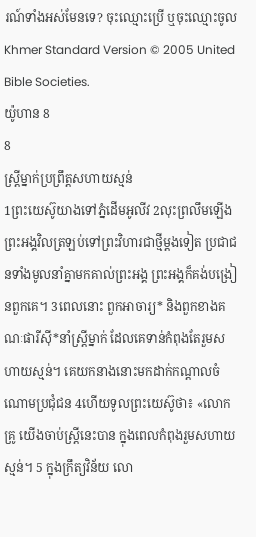រណ៍ទាំងអស់មែនទេ? ចុះឈ្មោះប្រើ ឬចុះឈ្មោះចូល
Khmer Standard Version © 2005 United Bible Societies.
យ៉ូហាន 8
8
ស្ត្រីម្នាក់ប្រព្រឹត្តសហាយស្មន់
1ព្រះយេស៊ូយាងទៅភ្នំដើមអូលីវ 2លុះព្រលឹមឡើង ព្រះអង្គវិលត្រឡប់ទៅព្រះវិហារជាថ្មីម្ដងទៀត ប្រជាជនទាំងមូលនាំគ្នាមកគាល់ព្រះអង្គ ព្រះអង្គក៏គង់បង្រៀនពួកគេ។ 3ពេលនោះ ពួកអាចារ្យ* និងពួកខាងគណៈផារីស៊ី*នាំស្ត្រីម្នាក់ ដែលគេទាន់កំពុងតែរួមសហាយស្មន់។ គេយកនាងនោះមកដាក់កណ្ដាលចំណោមប្រជុំជន 4ហើយទូលព្រះយេស៊ូថា៖ «លោកគ្រូ យើងចាប់ស្ត្រីនេះបាន ក្នុងពេលកំពុងរួមសហាយស្មន់។ 5 ក្នុងក្រឹត្យវិន័យ លោ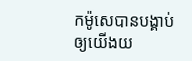កម៉ូសេបានបង្គាប់ឲ្យយើងយ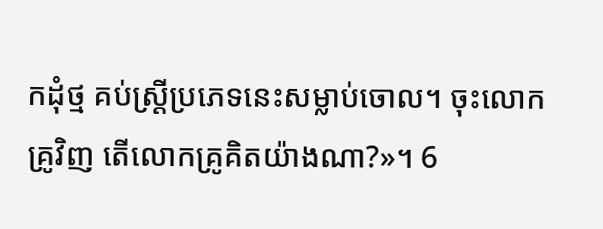កដុំថ្ម គប់ស្ត្រីប្រភេទនេះសម្លាប់ចោល។ ចុះលោកគ្រូវិញ តើលោកគ្រូគិតយ៉ាងណា?»។ 6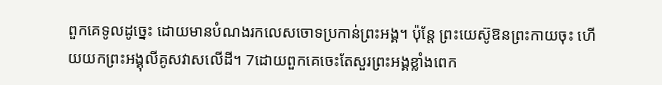ពួកគេទូលដូច្នេះ ដោយមានបំណងរកលេសចោទប្រកាន់ព្រះអង្គ។ ប៉ុន្តែ ព្រះយេស៊ូឱនព្រះកាយចុះ ហើយយកព្រះអង្គុលីគូសវាសលើដី។ 7ដោយពួកគេចេះតែសួរព្រះអង្គខ្លាំងពេក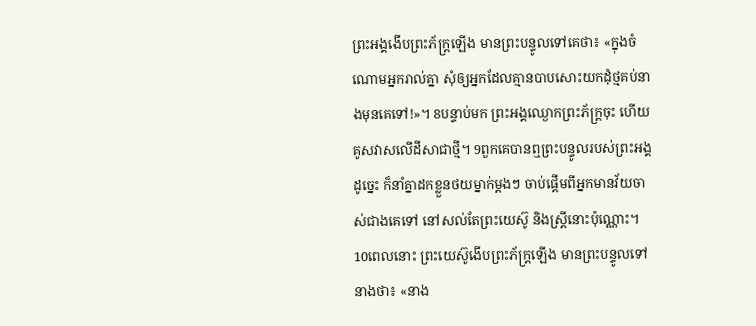ព្រះអង្គងើបព្រះភ័ក្ត្រឡើង មានព្រះបន្ទូលទៅគេថា៖ «ក្នុងចំណោមអ្នករាល់គ្នា សុំឲ្យអ្នកដែលគ្មានបាបសោះយកដុំថ្មគប់នាងមុនគេទៅ!»។ 8បន្ទាប់មក ព្រះអង្គឈ្ងោកព្រះភ័ក្ត្រចុះ ហើយគូសវាសលើដីសាជាថ្មី។ 9ពួកគេបានឮព្រះបន្ទូលរបស់ព្រះអង្គដូច្នេះ ក៏នាំគ្នាដកខ្លួនថយម្នាក់ម្ដងៗ ចាប់ផ្ដើមពីអ្នកមានវ័យចាស់ជាងគេទៅ នៅសល់តែព្រះយេស៊ូ និងស្ត្រីនោះប៉ុណ្ណោះ។ 10ពេលនោះ ព្រះយេស៊ូងើបព្រះភ័ក្ត្រឡើង មានព្រះបន្ទូលទៅនាងថា៖ «នាង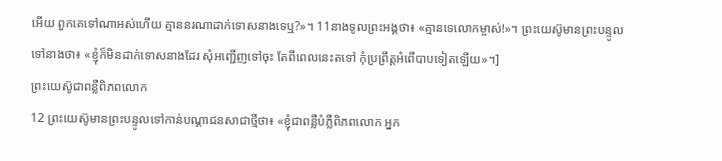អើយ ពួកគេទៅណាអស់ហើយ គ្មាននរណាដាក់ទោសនាងទេឬ?»។ 11នាងទូលព្រះអង្គថា៖ «គ្មានទេលោកម្ចាស់!»។ ព្រះយេស៊ូមានព្រះបន្ទូលទៅនាងថា៖ «ខ្ញុំក៏មិនដាក់ទោសនាងដែរ សុំអញ្ជើញទៅចុះ តែពីពេលនេះតទៅ កុំប្រព្រឹត្តអំពើបាបទៀតឡើយ»។]
ព្រះយេស៊ូជាពន្លឺពិភពលោក
12 ព្រះយេស៊ូមានព្រះបន្ទូលទៅកាន់បណ្ដាជនសាជាថ្មីថា៖ «ខ្ញុំជាពន្លឺបំភ្លឺពិភពលោក អ្នក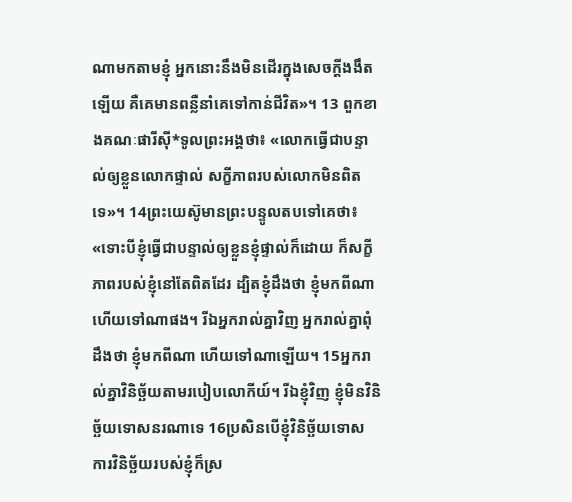ណាមកតាមខ្ញុំ អ្នកនោះនឹងមិនដើរក្នុងសេចក្ដីងងឹតឡើយ គឺគេមានពន្លឺនាំគេទៅកាន់ជីវិត»។ 13 ពួកខាងគណៈផារីស៊ី*ទូលព្រះអង្គថា៖ «លោកធ្វើជាបន្ទាល់ឲ្យខ្លួនលោកផ្ទាល់ សក្ខីភាពរបស់លោកមិនពិតទេ»។ 14ព្រះយេស៊ូមានព្រះបន្ទូលតបទៅគេថា៖ «ទោះបីខ្ញុំធ្វើជាបន្ទាល់ឲ្យខ្លួនខ្ញុំផ្ទាល់ក៏ដោយ ក៏សក្ខីភាពរបស់ខ្ញុំនៅតែពិតដែរ ដ្បិតខ្ញុំដឹងថា ខ្ញុំមកពីណា ហើយទៅណាផង។ រីឯអ្នករាល់គ្នាវិញ អ្នករាល់គ្នាពុំដឹងថា ខ្ញុំមកពីណា ហើយទៅណាឡើយ។ 15អ្នករាល់គ្នាវិនិច្ឆ័យតាមរបៀបលោកីយ៍។ រីឯខ្ញុំវិញ ខ្ញុំមិនវិនិច្ឆ័យទោសនរណាទេ 16ប្រសិនបើខ្ញុំវិនិច្ឆ័យទោស ការវិនិច្ឆ័យរបស់ខ្ញុំក៏ស្រ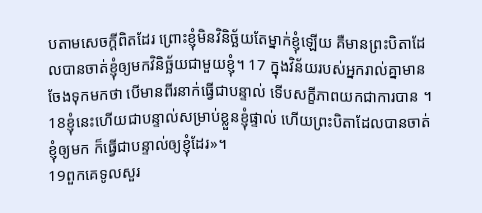បតាមសេចក្ដីពិតដែរ ព្រោះខ្ញុំមិនវិនិច្ឆ័យតែម្នាក់ខ្ញុំឡើយ គឺមានព្រះបិតាដែលបានចាត់ខ្ញុំឲ្យមកវិនិច្ឆ័យជាមួយខ្ញុំ។ 17 ក្នុងវិន័យរបស់អ្នករាល់គ្នាមានចែងទុកមកថា បើមានពីរនាក់ធ្វើជាបន្ទាល់ ទើបសក្ខីភាពយកជាការបាន ។ 18ខ្ញុំនេះហើយជាបន្ទាល់សម្រាប់ខ្លួនខ្ញុំផ្ទាល់ ហើយព្រះបិតាដែលបានចាត់ខ្ញុំឲ្យមក ក៏ធ្វើជាបន្ទាល់ឲ្យខ្ញុំដែរ»។
19ពួកគេទូលសួរ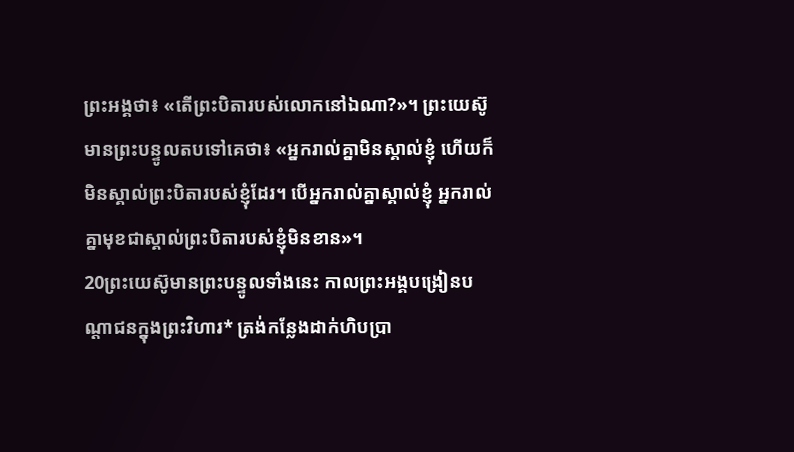ព្រះអង្គថា៖ «តើព្រះបិតារបស់លោកនៅឯណា?»។ ព្រះយេស៊ូមានព្រះបន្ទូលតបទៅគេថា៖ «អ្នករាល់គ្នាមិនស្គាល់ខ្ញុំ ហើយក៏មិនស្គាល់ព្រះបិតារបស់ខ្ញុំដែរ។ បើអ្នករាល់គ្នាស្គាល់ខ្ញុំ អ្នករាល់គ្នាមុខជាស្គាល់ព្រះបិតារបស់ខ្ញុំមិនខាន»។
20ព្រះយេស៊ូមានព្រះបន្ទូលទាំងនេះ កាលព្រះអង្គបង្រៀនបណ្ដាជនក្នុងព្រះវិហារ* ត្រង់កន្លែងដាក់ហិបប្រា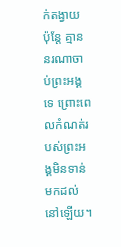ក់តង្វាយ ប៉ុន្តែ គ្មាននរណាចាប់ព្រះអង្គទេ ព្រោះពេលកំណត់របស់ព្រះអង្គមិនទាន់មកដល់នៅឡើយ។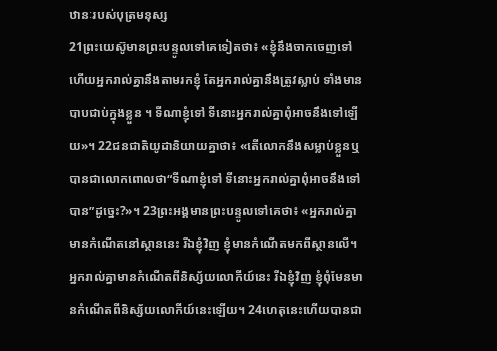ឋានៈរបស់បុត្រមនុស្ស
21ព្រះយេស៊ូមានព្រះបន្ទូលទៅគេទៀតថា៖ «ខ្ញុំនឹងចាកចេញទៅ ហើយអ្នករាល់គ្នានឹងតាមរកខ្ញុំ តែអ្នករាល់គ្នានឹងត្រូវស្លាប់ ទាំងមានបាបជាប់ក្នុងខ្លួន ។ ទីណាខ្ញុំទៅ ទីនោះអ្នករាល់គ្នាពុំអាចនឹងទៅឡើយ»។ 22ជនជាតិយូដានិយាយគ្នាថា៖ «តើលោកនឹងសម្លាប់ខ្លួនឬ បានជាលោកពោលថា“ទីណាខ្ញុំទៅ ទីនោះអ្នករាល់គ្នាពុំអាចនឹងទៅបាន”ដូច្នេះ?»។ 23ព្រះអង្គមានព្រះបន្ទូលទៅគេថា៖ «អ្នករាល់គ្នាមានកំណើតនៅស្ថាននេះ រីឯខ្ញុំវិញ ខ្ញុំមានកំណើតមកពីស្ថានលើ។ អ្នករាល់គ្នាមានកំណើតពីនិស្ស័យលោកីយ៍នេះ រីឯខ្ញុំវិញ ខ្ញុំពុំមែនមានកំណើតពីនិស្ស័យលោកីយ៍នេះឡើយ។ 24ហេតុនេះហើយបានជា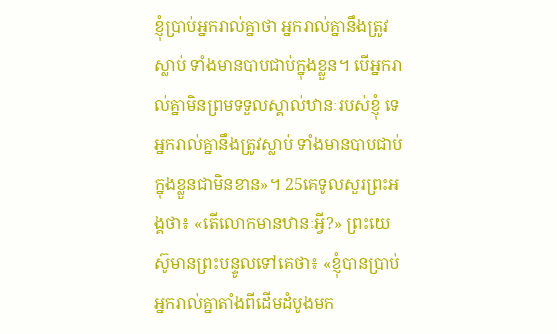ខ្ញុំប្រាប់អ្នករាល់គ្នាថា អ្នករាល់គ្នានឹងត្រូវស្លាប់ ទាំងមានបាបជាប់ក្នុងខ្លួន។ បើអ្នករាល់គ្នាមិនព្រមទទួលស្គាល់ឋានៈរបស់ខ្ញុំ ទេ អ្នករាល់គ្នានឹងត្រូវស្លាប់ ទាំងមានបាបជាប់ក្នុងខ្លួនជាមិនខាន»។ 25គេទូលសួរព្រះអង្គថា៖ «តើលោកមានឋានៈអ្វី?» ព្រះយេស៊ូមានព្រះបន្ទូលទៅគេថា៖ «ខ្ញុំបានប្រាប់អ្នករាល់គ្នាតាំងពីដើមដំបូងមក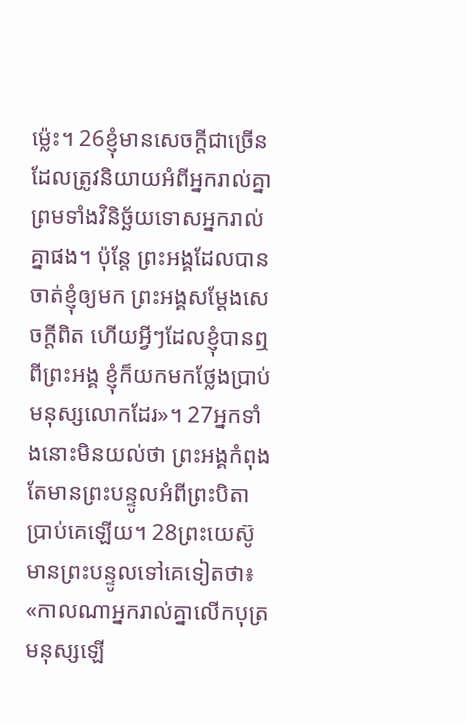ម៉្លេះ។ 26ខ្ញុំមានសេចក្ដីជាច្រើនដែលត្រូវនិយាយអំពីអ្នករាល់គ្នា ព្រមទាំងវិនិច្ឆ័យទោសអ្នករាល់គ្នាផង។ ប៉ុន្តែ ព្រះអង្គដែលបានចាត់ខ្ញុំឲ្យមក ព្រះអង្គសម្តែងសេចក្ដីពិត ហើយអ្វីៗដែលខ្ញុំបានឮពីព្រះអង្គ ខ្ញុំក៏យកមកថ្លែងប្រាប់មនុស្សលោកដែរ»។ 27អ្នកទាំងនោះមិនយល់ថា ព្រះអង្គកំពុងតែមានព្រះបន្ទូលអំពីព្រះបិតាប្រាប់គេឡើយ។ 28ព្រះយេស៊ូមានព្រះបន្ទូលទៅគេទៀតថា៖ «កាលណាអ្នករាល់គ្នាលើកបុត្រមនុស្សឡើ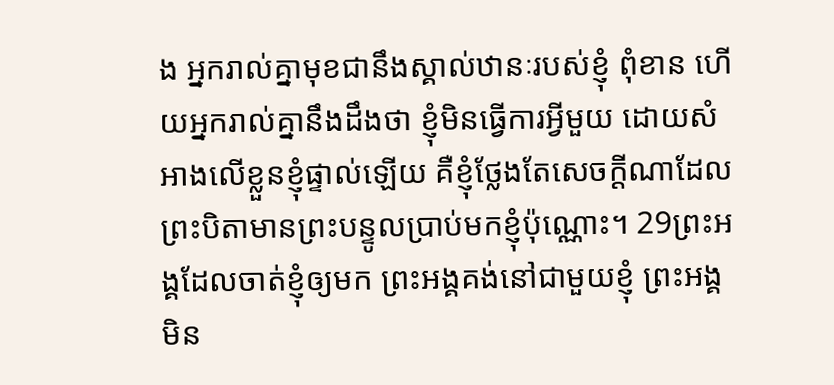ង អ្នករាល់គ្នាមុខជានឹងស្គាល់ឋានៈរបស់ខ្ញុំ ពុំខាន ហើយអ្នករាល់គ្នានឹងដឹងថា ខ្ញុំមិនធ្វើការអ្វីមួយ ដោយសំអាងលើខ្លួនខ្ញុំផ្ទាល់ឡើយ គឺខ្ញុំថ្លែងតែសេចក្ដីណាដែលព្រះបិតាមានព្រះបន្ទូលប្រាប់មកខ្ញុំប៉ុណ្ណោះ។ 29ព្រះអង្គដែលចាត់ខ្ញុំឲ្យមក ព្រះអង្គគង់នៅជាមួយខ្ញុំ ព្រះអង្គមិន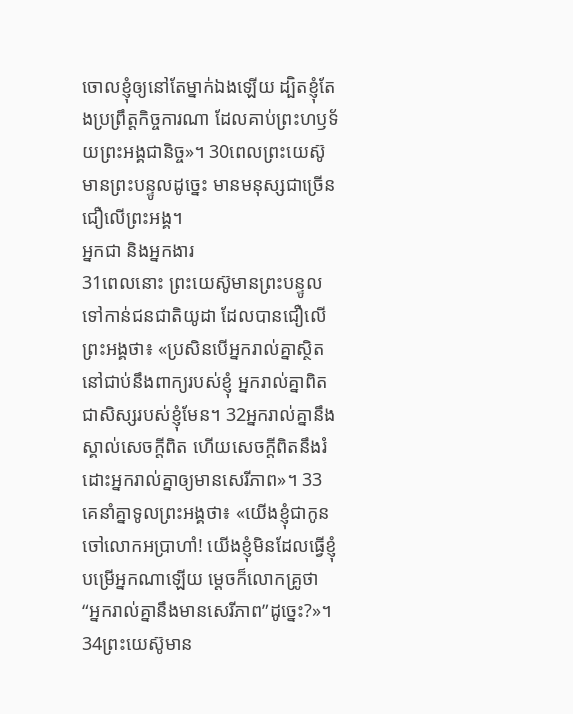ចោលខ្ញុំឲ្យនៅតែម្នាក់ឯងឡើយ ដ្បិតខ្ញុំតែងប្រព្រឹត្តកិច្ចការណា ដែលគាប់ព្រះហឫទ័យព្រះអង្គជានិច្ច»។ 30ពេលព្រះយេស៊ូមានព្រះបន្ទូលដូច្នេះ មានមនុស្សជាច្រើនជឿលើព្រះអង្គ។
អ្នកជា និងអ្នកងារ
31ពេលនោះ ព្រះយេស៊ូមានព្រះបន្ទូលទៅកាន់ជនជាតិយូដា ដែលបានជឿលើព្រះអង្គថា៖ «ប្រសិនបើអ្នករាល់គ្នាស្ថិតនៅជាប់នឹងពាក្យរបស់ខ្ញុំ អ្នករាល់គ្នាពិតជាសិស្សរបស់ខ្ញុំមែន។ 32អ្នករាល់គ្នានឹងស្គាល់សេចក្ដីពិត ហើយសេចក្ដីពិតនឹងរំដោះអ្នករាល់គ្នាឲ្យមានសេរីភាព»។ 33 គេនាំគ្នាទូលព្រះអង្គថា៖ «យើងខ្ញុំជាកូនចៅលោកអប្រាហាំ! យើងខ្ញុំមិនដែលធ្វើខ្ញុំបម្រើអ្នកណាឡើយ ម្ដេចក៏លោកគ្រូថា “អ្នករាល់គ្នានឹងមានសេរីភាព”ដូច្នេះ?»។ 34ព្រះយេស៊ូមាន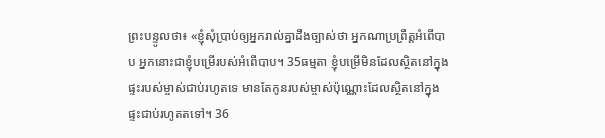ព្រះបន្ទូលថា៖ «ខ្ញុំសុំប្រាប់ឲ្យអ្នករាល់គ្នាដឹងច្បាស់ថា អ្នកណាប្រព្រឹត្តអំពើបាប អ្នកនោះជាខ្ញុំបម្រើរបស់អំពើបាប។ 35ធម្មតា ខ្ញុំបម្រើមិនដែលស្ថិតនៅក្នុងផ្ទះរបស់ម្ចាស់ជាប់រហូតទេ មានតែកូនរបស់ម្ចាស់ប៉ុណ្ណោះដែលស្ថិតនៅក្នុងផ្ទះជាប់រហូតតទៅ។ 36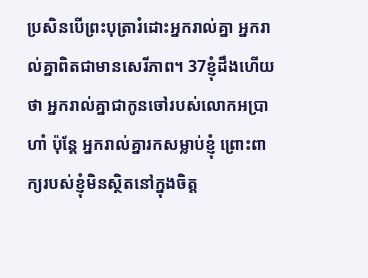ប្រសិនបើព្រះបុត្រារំដោះអ្នករាល់គ្នា អ្នករាល់គ្នាពិតជាមានសេរីភាព។ 37ខ្ញុំដឹងហើយថា អ្នករាល់គ្នាជាកូនចៅរបស់លោកអប្រាហាំ ប៉ុន្តែ អ្នករាល់គ្នារកសម្លាប់ខ្ញុំ ព្រោះពាក្យរបស់ខ្ញុំមិនស្ថិតនៅក្នុងចិត្ត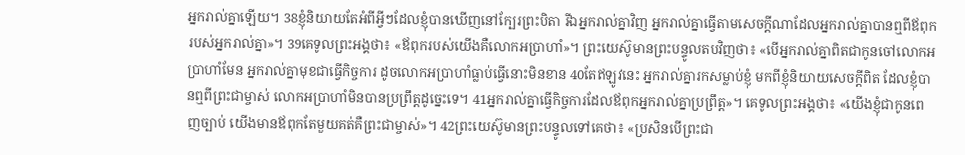អ្នករាល់គ្នាឡើយ។ 38ខ្ញុំនិយាយតែអំពីអ្វីៗដែលខ្ញុំបានឃើញនៅក្បែរព្រះបិតា រីឯអ្នករាល់គ្នាវិញ អ្នករាល់គ្នាធ្វើតាមសេចក្ដីណាដែលអ្នករាល់គ្នាបានឮពីឪពុករបស់អ្នករាល់គ្នា»។ 39គេទូលព្រះអង្គថា៖ «ឪពុករបស់យើងគឺលោកអប្រាហាំ»។ ព្រះយេស៊ូមានព្រះបន្ទូលតបវិញថា៖ «បើអ្នករាល់គ្នាពិតជាកូនចៅលោកអប្រាហាំមែន អ្នករាល់គ្នាមុខជាធ្វើកិច្ចការ ដូចលោកអប្រាហាំធ្លាប់ធ្វើនោះមិនខាន 40តែឥឡូវនេះ អ្នករាល់គ្នារកសម្លាប់ខ្ញុំ មកពីខ្ញុំនិយាយសេចក្ដីពិត ដែលខ្ញុំបានឮពីព្រះជាម្ចាស់ លោកអប្រាហាំមិនបានប្រព្រឹត្តដូច្នេះទេ។ 41អ្នករាល់គ្នាធ្វើកិច្ចការដែលឪពុកអ្នករាល់គ្នាប្រព្រឹត្ត»។ គេទូលព្រះអង្គថា៖ «យើងខ្ញុំជាកូនពេញច្បាប់ យើងមានឪពុកតែមួយគត់គឺព្រះជាម្ចាស់»។ 42ព្រះយេស៊ូមានព្រះបន្ទូលទៅគេថា៖ «ប្រសិនបើព្រះជា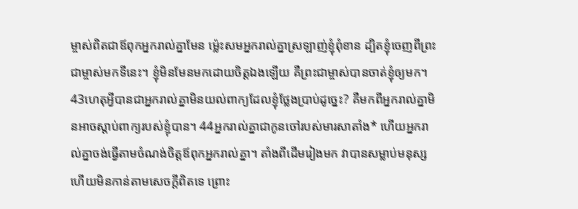ម្ចាស់ពិតជាឪពុកអ្នករាល់គ្នាមែន ម៉្លេះសមអ្នករាល់គ្នាស្រឡាញ់ខ្ញុំពុំខាន ដ្បិតខ្ញុំចេញពីព្រះជាម្ចាស់មកទីនេះ។ ខ្ញុំមិនមែនមកដោយចិត្តឯងឡើយ គឺព្រះជាម្ចាស់បានចាត់ខ្ញុំឲ្យមក។ 43ហេតុអ្វីបានជាអ្នករាល់គ្នាមិនយល់ពាក្យដែលខ្ញុំថ្លែងប្រាប់ដូច្នេះ? គឺមកពីអ្នករាល់គ្នាមិនអាចស្ដាប់ពាក្យរបស់ខ្ញុំបាន។ 44អ្នករាល់គ្នាជាកូនចៅរបស់មារសាតាំង* ហើយអ្នករាល់គ្នាចង់ធ្វើតាមចំណង់ចិត្តឪពុកអ្នករាល់គ្នា។ តាំងពីដើមរៀងមក វាបានសម្លាប់មនុស្ស ហើយមិនកាន់តាមសេចក្ដីពិតទេ ព្រោះ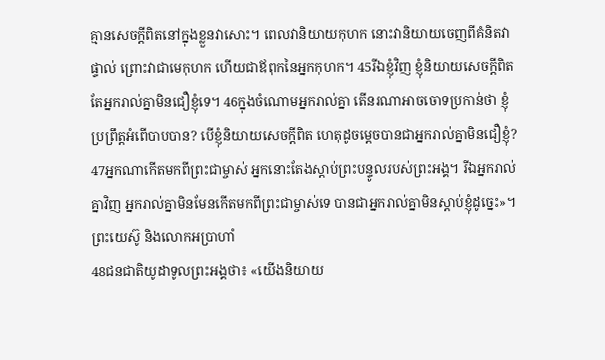គ្មានសេចក្ដីពិតនៅក្នុងខ្លួនវាសោះ។ ពេលវានិយាយកុហក នោះវានិយាយចេញពីគំនិតវាផ្ទាល់ ព្រោះវាជាមេកុហក ហើយជាឪពុកនៃអ្នកកុហក។ 45រីឯខ្ញុំវិញ ខ្ញុំនិយាយសេចក្ដីពិត តែអ្នករាល់គ្នាមិនជឿខ្ញុំទេ។ 46ក្នុងចំណោមអ្នករាល់គ្នា តើនរណាអាចចោទប្រកាន់ថា ខ្ញុំប្រព្រឹត្តអំពើបាបបាន? បើខ្ញុំនិយាយសេចក្ដីពិត ហេតុដូចម្ដេចបានជាអ្នករាល់គ្នាមិនជឿខ្ញុំ? 47អ្នកណាកើតមកពីព្រះជាម្ចាស់ អ្នកនោះតែងស្ដាប់ព្រះបន្ទូលរបស់ព្រះអង្គ។ រីឯអ្នករាល់គ្នាវិញ អ្នករាល់គ្នាមិនមែនកើតមកពីព្រះជាម្ចាស់ទេ បានជាអ្នករាល់គ្នាមិនស្ដាប់ខ្ញុំដូច្នេះ»។
ព្រះយេស៊ូ និងលោកអប្រាហាំ
48ជនជាតិយូដាទូលព្រះអង្គថា៖ «យើងនិយាយ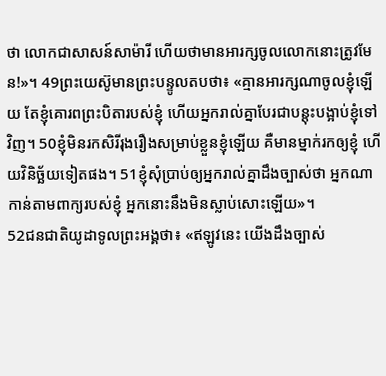ថា លោកជាសាសន៍សាម៉ារី ហើយថាមានអារក្សចូលលោកនោះត្រូវមែន!»។ 49ព្រះយេស៊ូមានព្រះបន្ទូលតបថា៖ «គ្មានអារក្សណាចូលខ្ញុំឡើយ តែខ្ញុំគោរពព្រះបិតារបស់ខ្ញុំ ហើយអ្នករាល់គ្នាបែរជាបន្តុះបង្អាប់ខ្ញុំទៅវិញ។ 50ខ្ញុំមិនរកសិរីរុងរឿងសម្រាប់ខ្លួនខ្ញុំឡើយ គឺមានម្នាក់រកឲ្យខ្ញុំ ហើយវិនិច្ឆ័យទៀតផង។ 51ខ្ញុំសុំប្រាប់ឲ្យអ្នករាល់គ្នាដឹងច្បាស់ថា អ្នកណាកាន់តាមពាក្យរបស់ខ្ញុំ អ្នកនោះនឹងមិនស្លាប់សោះឡើយ»។
52ជនជាតិយូដាទូលព្រះអង្គថា៖ «ឥឡូវនេះ យើងដឹងច្បាស់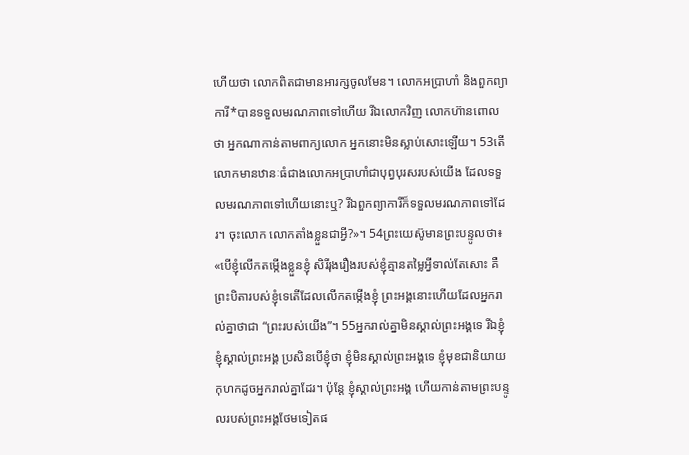ហើយថា លោកពិតជាមានអារក្សចូលមែន។ លោកអប្រាហាំ និងពួកព្យាការី*បានទទួលមរណភាពទៅហើយ រីឯលោកវិញ លោកហ៊ានពោលថា អ្នកណាកាន់តាមពាក្យលោក អ្នកនោះមិនស្លាប់សោះឡើយ។ 53តើលោកមានឋានៈធំជាងលោកអប្រាហាំជាបុព្វបុរសរបស់យើង ដែលទទួលមរណភាពទៅហើយនោះឬ? រីឯពួកព្យាការីក៏ទទួលមរណភាពទៅដែរ។ ចុះលោក លោកតាំងខ្លួនជាអ្វី?»។ 54ព្រះយេស៊ូមានព្រះបន្ទូលថា៖ «បើខ្ញុំលើកតម្កើងខ្លួនខ្ញុំ សិរីរុងរឿងរបស់ខ្ញុំគ្មានតម្លៃអ្វីទាល់តែសោះ គឺព្រះបិតារបស់ខ្ញុំទេតើដែលលើកតម្កើងខ្ញុំ ព្រះអង្គនោះហើយដែលអ្នករាល់គ្នាថាជា “ព្រះរបស់យើង”។ 55អ្នករាល់គ្នាមិនស្គាល់ព្រះអង្គទេ រីឯខ្ញុំ ខ្ញុំស្គាល់ព្រះអង្គ ប្រសិនបើខ្ញុំថា ខ្ញុំមិនស្គាល់ព្រះអង្គទេ ខ្ញុំមុខជានិយាយកុហកដូចអ្នករាល់គ្នាដែរ។ ប៉ុន្តែ ខ្ញុំស្គាល់ព្រះអង្គ ហើយកាន់តាមព្រះបន្ទូលរបស់ព្រះអង្គថែមទៀតផ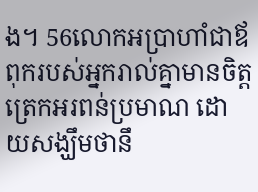ង។ 56លោកអប្រាហាំជាឪពុករបស់អ្នករាល់គ្នាមានចិត្តត្រេកអរពន់ប្រមាណ ដោយសង្ឃឹមថានឹ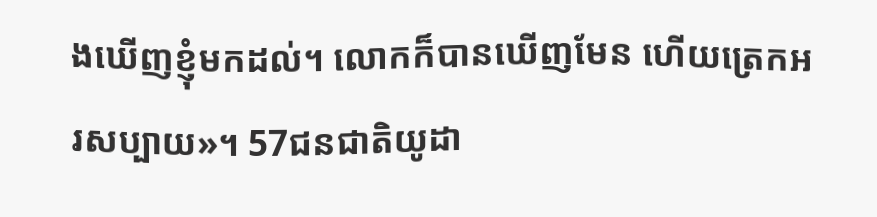ងឃើញខ្ញុំមកដល់។ លោកក៏បានឃើញមែន ហើយត្រេកអរសប្បាយ»។ 57ជនជាតិយូដា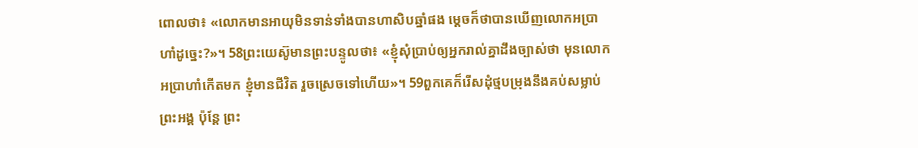ពោលថា៖ «លោកមានអាយុមិនទាន់ទាំងបានហាសិបឆ្នាំផង ម្ដេចក៏ថាបានឃើញលោកអប្រាហាំដូច្នេះ?»។ 58ព្រះយេស៊ូមានព្រះបន្ទូលថា៖ «ខ្ញុំសុំប្រាប់ឲ្យអ្នករាល់គ្នាដឹងច្បាស់ថា មុនលោកអប្រាហាំកើតមក ខ្ញុំមានជីវិត រួចស្រេចទៅហើយ»។ 59ពួកគេក៏រើសដុំថ្មបម្រុងនឹងគប់សម្លាប់ព្រះអង្គ ប៉ុន្តែ ព្រះ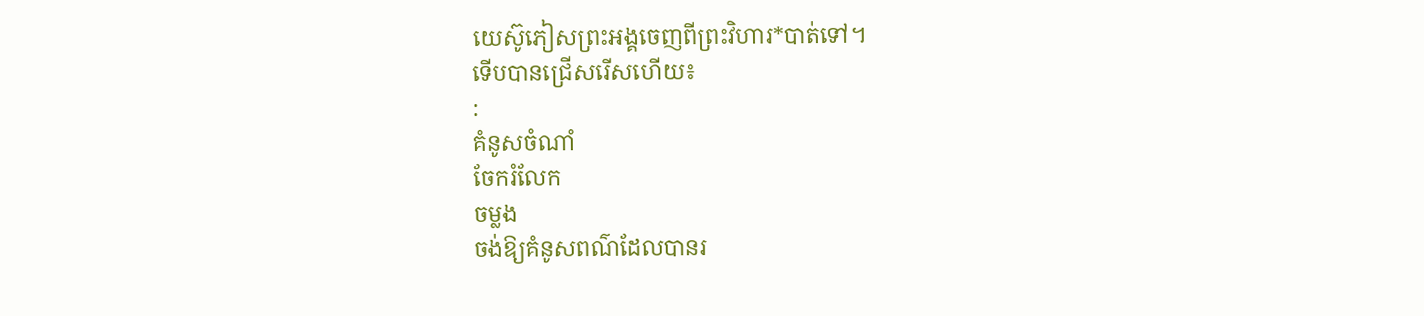យេស៊ូភៀសព្រះអង្គចេញពីព្រះវិហារ*បាត់ទៅ។
ទើបបានជ្រើសរើសហើយ៖
:
គំនូសចំណាំ
ចែករំលែក
ចម្លង
ចង់ឱ្យគំនូសពណ៌ដែលបានរ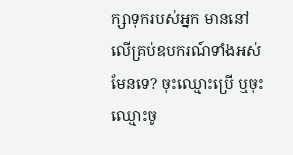ក្សាទុករបស់អ្នក មាននៅលើគ្រប់ឧបករណ៍ទាំងអស់មែនទេ? ចុះឈ្មោះប្រើ ឬចុះឈ្មោះចូ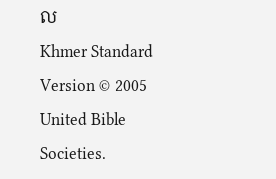ល
Khmer Standard Version © 2005 United Bible Societies.